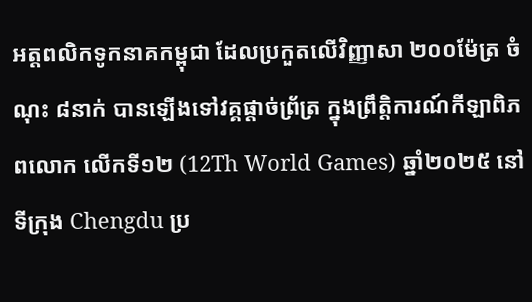អត្ដពលិកទូកនាគកម្ពុជា ដែលប្រកួតលើវិញ្ញាសា ២០០ម៉ែត្រ ចំណុះ ៨នាក់ បានឡើងទៅវគ្គផ្ដាច់ព្រ័ត្រ ក្នុងព្រឹត្តិការណ៍កីឡាពិភពលោក លើកទី១២ (12Th World Games) ឆ្នាំ២០២៥ នៅទីក្រុង Chengdu ប្រ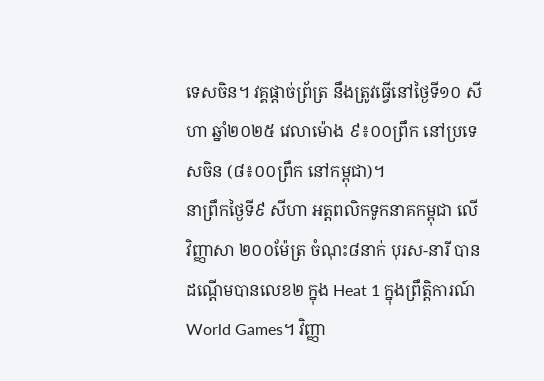ទេសចិន។ វគ្គផ្ដាច់ព្រ័ត្រ នឹងត្រូវធ្វើនៅថ្ងៃទី១០ សីហា ឆ្នាំ២០២៥ វេលាម៉ោង ៩៖០០ព្រឹក នៅប្រទេសចិន (៨៖០០ព្រឹក នៅកម្ពុជា)។
នាព្រឹកថ្ងៃទី៩ សីហា អត្ដពលិកទូកនាគកម្ពុជា លើវិញ្ញាសា ២០០ម៉ែត្រ ចំណុះ៨នាក់ បុរស-នារី បានដណ្ដើមបានលេខ២ ក្នុង Heat 1 ក្នុងព្រឹត្តិការណ៍ World Games។ វិញ្ញា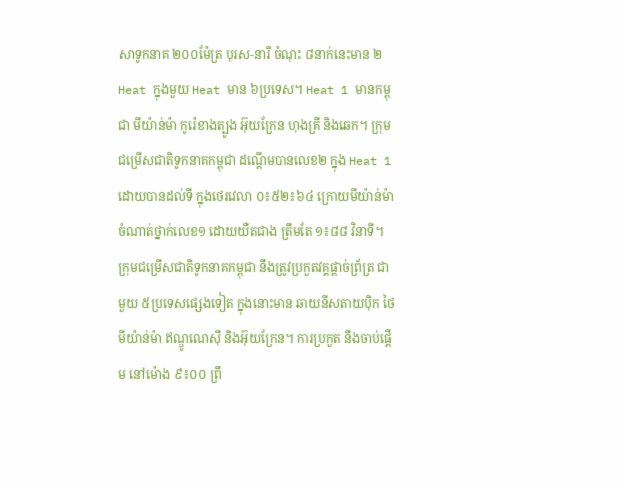សាទូកនាគ ២០០ម៉ែត្រ បុរស-នារី ចំណុះ ៨នាក់នេះមាន ២ Heat ក្នុងមួយ Heat មាន ៦ប្រទេស។ Heat 1 មានកម្ពុជា មីយ៉ាន់ម៉ា កូរ៉េខាងត្បូង អ៊ុយក្រែន ហុងគ្រី និងឆេក។ ក្រុមជម្រើសជាតិទូកនាគកម្ពុជា ដណ្ដើមបានលេខ២ ក្នុង Heat 1 ដោយបានដល់ទី ក្នុងថេរវេលា ០៖៥២៖៦៤ ក្រោយមីយ៉ាន់ម៉ា ចំណាត់ថ្នាក់លេខ១ ដោយយឺតជាង ត្រឹមតែ ១៖៨៨ វិនាទី។
ក្រុមជម្រើសជាតិទូកនាគកម្ពុជា នឹងត្រូវប្រកួតវគ្គផ្ដាច់ព្រ័ត្រ ជាមួយ ៥ប្រទេសផ្សេងទៀត ក្នុងនោះមាន ឆាយនីសតាយប៉ិក ថៃ មីយ៉ាន់ម៉ា ឥណ្ឌូណេស៊ី និងអ៊ុយក្រែន។ ការប្រកួត នឹងចាប់ផ្ដើម នៅម៉ោង ៩៖០០ ព្រឹ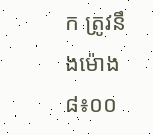ក ត្រូវនឹងម៉ោង ៨៖០០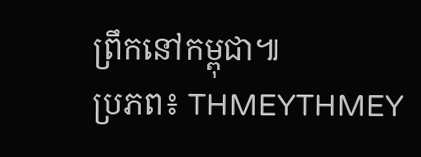ព្រឹកនៅកម្ពុជា៕
ប្រភព៖ THMEYTHMEY